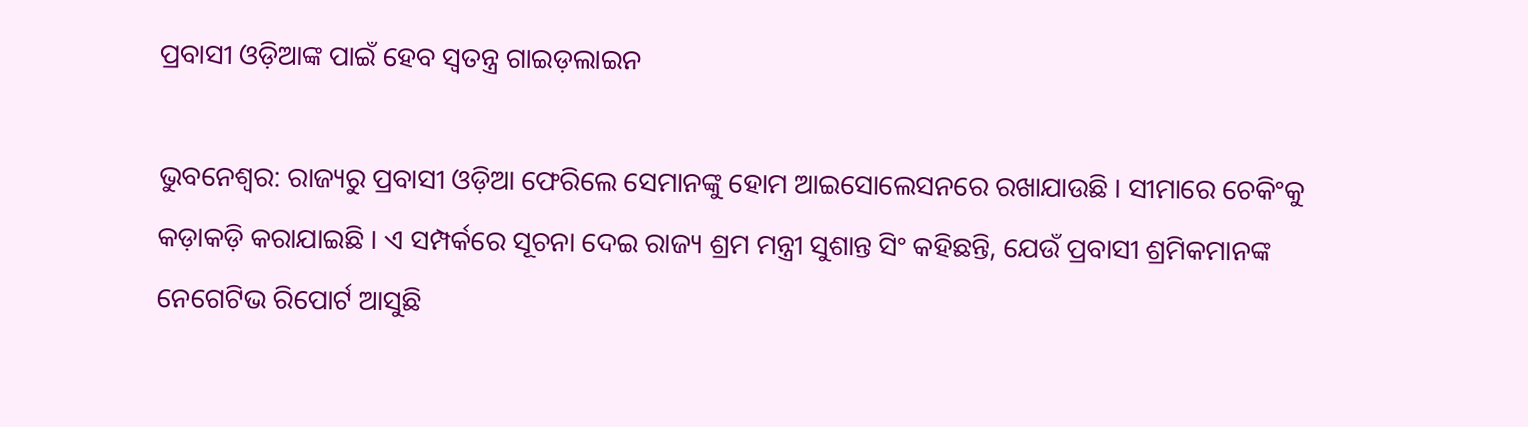ପ୍ରବାସୀ ଓଡ଼ିଆଙ୍କ ପାଇଁ ହେବ ସ୍ୱତନ୍ତ୍ର ଗାଇଡ଼ଲାଇନ

ଭୁବନେଶ୍ୱର: ରାଜ୍ୟରୁ ପ୍ରବାସୀ ଓଡ଼ିଆ ଫେରିଲେ ସେମାନଙ୍କୁ ହୋମ ଆଇସୋଲେସନରେ ରଖାଯାଉଛି । ସୀମାରେ ଚେକିଂକୁ କଡ଼ାକଡ଼ି କରାଯାଇଛି । ଏ ସମ୍ପର୍କରେ ସୂଚନା ଦେଇ ରାଜ୍ୟ ଶ୍ରମ ମନ୍ତ୍ରୀ ସୁଶାନ୍ତ ସିଂ କହିଛନ୍ତି, ଯେଉଁ ପ୍ରବାସୀ ଶ୍ରମିକମାନଙ୍କ ନେଗେଟିଭ ରିପୋର୍ଟ ଆସୁଛି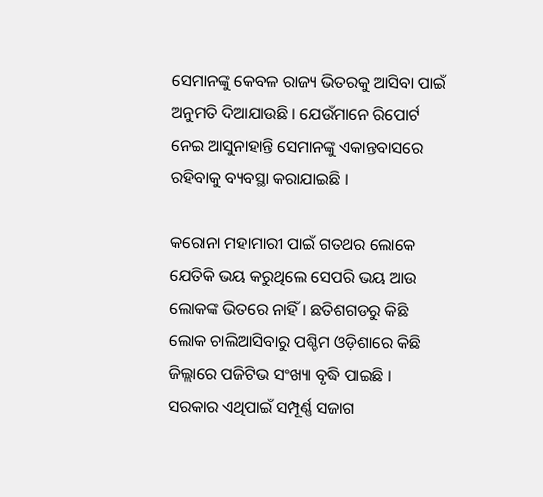ସେମାନଙ୍କୁ କେବଳ ରାଜ୍ୟ ଭିତରକୁ ଆସିବା ପାଇଁ ଅନୁମତି ଦିଆଯାଉଛି । ଯେଉଁମାନେ ରିପୋର୍ଟ ନେଇ ଆସୁନାହାନ୍ତି ସେମାନଙ୍କୁ ଏକାନ୍ତବାସରେ ରହିବାକୁ ବ୍ୟବସ୍ଥା କରାଯାଇଛି ।

କରୋନା ମହାମାରୀ ପାଇଁ ଗତଥର ଲୋକେ ଯେତିକି ଭୟ କରୁଥିଲେ ସେପରି ଭୟ ଆଉ ଲୋକଙ୍କ ଭିତରେ ନାହିଁ । ଛତିଶଗଡରୁ କିଛି ଲୋକ ଚାଲିଆସିବାରୁ ପଶ୍ଚିମ ଓଡ଼ିଶାରେ କିଛି ଜିଲ୍ଲାରେ ପଜିଟିଭ ସଂଖ୍ୟା ବୃଦ୍ଧି ପାଇଛି । ସରକାର ଏଥିପାଇଁ ସମ୍ପୂର୍ଣ୍ଣ ସଜାଗ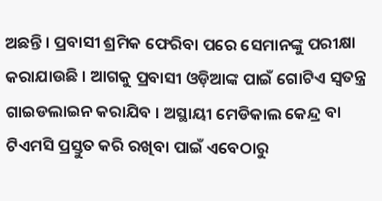ଅଛନ୍ତି । ପ୍ରବାସୀ ଶ୍ରମିକ ଫେରିବା ପରେ ସେମାନଙ୍କୁ ପରୀକ୍ଷା କରାଯାଉଛି । ଆଗକୁ ପ୍ରବାସୀ ଓଡ଼ିଆଙ୍କ ପାଇଁ ଗୋଟିଏ ସ୍ୱତନ୍ତ୍ର ଗାଇଡଲାଇନ କରାଯିବ । ଅସ୍ଥାୟୀ ମେଡିକାଲ କେନ୍ଦ୍ର ବା ଟିଏମସି ପ୍ରସ୍ତୁତ କରି ରଖିବା ପାଇଁ ଏବେଠାରୁ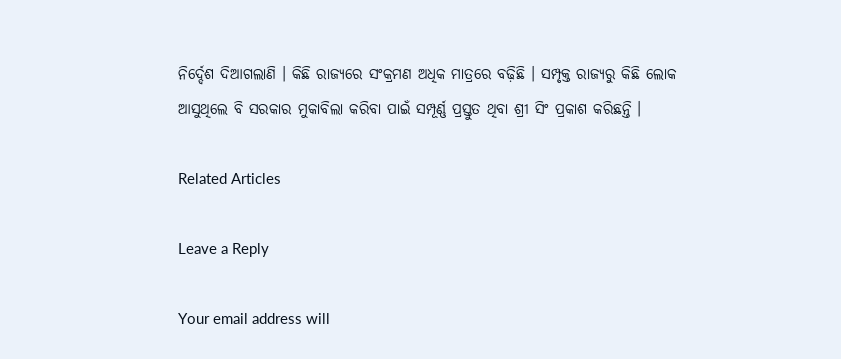ନିର୍ଦ୍ଦେଶ ଦିଆଗଲାଣି । କିଛି ରାଜ୍ୟରେ ସଂକ୍ରମଣ ଅଧିକ ମାତ୍ରରେ ବଢ଼ିଛି । ସମ୍ପୃକ୍ତ ରାଜ୍ୟରୁ କିଛି ଲୋକ ଆସୁଥିଲେ ବି ସରକାର ମୁକାବିଲା କରିବା ପାଇଁ ସମ୍ପୂର୍ଣ୍ଣ ପ୍ରସ୍ତୁତ ଥିବା ଶ୍ରୀ ସିଂ ପ୍ରକାଶ କରିଛନ୍ତି ।

Related Articles

Leave a Reply

Your email address will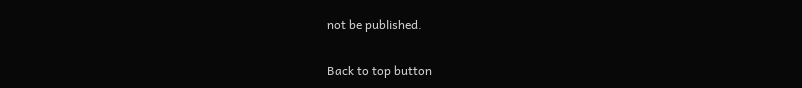not be published.

Back to top button